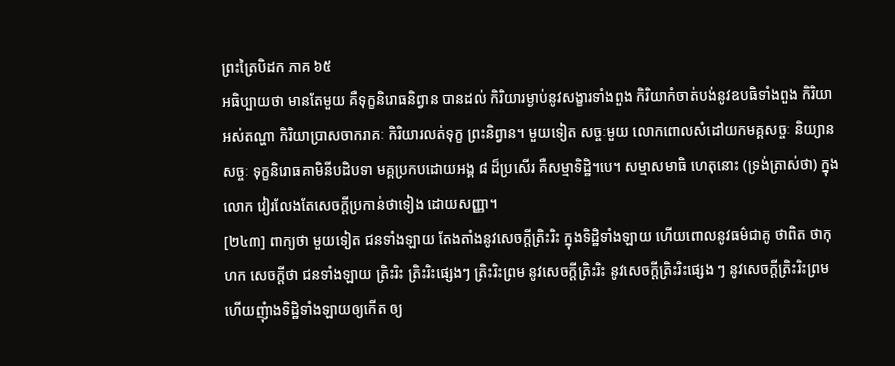ព្រះត្រៃបិដក ភាគ ៦៥
អធិប្បាយថា មានតែមួយ គឺទុក្ខនិរោធនិព្វាន បានដល់ កិរិយារម្ងាប់នូវសង្ខារទាំងពួង កិរិយាកំចាត់បង់នូវឧបធិទាំងពួង កិរិយាអស់តណ្ហា កិរិយាប្រាសចាករាគៈ កិរិយារលត់ទុក្ខ ព្រះនិព្វាន។ មួយទៀត សច្ចៈមួយ លោកពោលសំដៅយកមគ្គសច្ចៈ និយ្យានសច្ចៈ ទុក្ខនិរោធគាមិនីបដិបទា មគ្គប្រកបដោយអង្គ ៨ ដ៏ប្រសើរ គឺសម្មាទិដ្ឋិ។បេ។ សម្មាសមាធិ ហេតុនោះ (ទ្រង់ត្រាស់ថា) ក្នុងលោក វៀរលែងតែសេចក្តីប្រកាន់ថាទៀង ដោយសញ្ញា។
[២៤៣] ពាក្យថា មួយទៀត ជនទាំងឡាយ តែងតាំងនូវសេចក្តីត្រិះរិះ ក្នុងទិដ្ឋិទាំងឡាយ ហើយពោលនូវធម៌ជាគូ ថាពិត ថាកុហក សេចក្តីថា ជនទាំងឡាយ ត្រិះរិះ ត្រិះរិះផ្សេងៗ ត្រិះរិះព្រម នូវសេចក្តីត្រិះរិះ នូវសេចក្តីត្រិះរិះផ្សេង ៗ នូវសេចក្តីត្រិះរិះព្រម ហើយញុំាងទិដ្ឋិទាំងឡាយឲ្យកើត ឲ្យ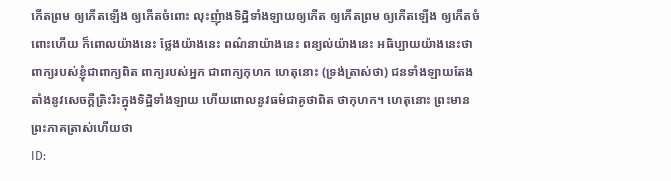កើតព្រម ឲ្យកើតឡើង ឲ្យកើតចំពោះ លុះញុំាងទិដ្ឋិទាំងឡាយឲ្យកើត ឲ្យកើតព្រម ឲ្យកើតឡើង ឲ្យកើតចំពោះហើយ ក៏ពោលយ៉ាងនេះ ថ្លែងយ៉ាងនេះ ពណ៌នាយ៉ាងនេះ ពន្យល់យ៉ាងនេះ អធិប្បាយយ៉ាងនេះថា ពាក្យរបស់ខ្ញុំជាពាក្យពិត ពាក្យរបស់អ្នក ជាពាក្យកុហក ហេតុនោះ (ទ្រង់ត្រាស់ថា) ជនទាំងឡាយតែងតាំងនូវសេចក្តីត្រិះរិះក្នុងទិដ្ឋិទាំងឡាយ ហើយពោលនូវធម៌ជាគូថាពិត ថាកុហក។ ហេតុនោះ ព្រះមានព្រះភាគត្រាស់ហើយថា
ID: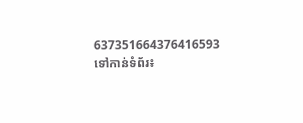637351664376416593
ទៅកាន់ទំព័រ៖